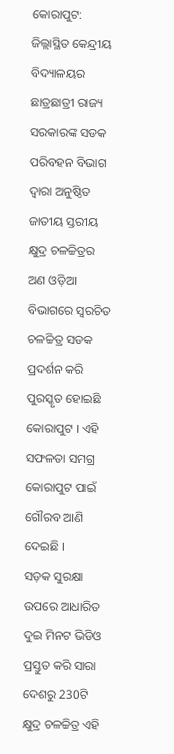କୋରାପୁଟ: ଜିଲ୍ଲାସ୍ଥିତ କେନ୍ଦ୍ରୀୟ ବିଦ୍ୟାଳୟର ଛାତ୍ରଛାତ୍ରୀ ରାଜ୍ୟ ସରକାରଙ୍କ ସଡକ ପରିବହନ ବିଭାଗ ଦ୍ୱାରା ଅନୁଷ୍ଠିତ ଜାତୀୟ ସ୍ତରୀୟ କ୍ଷୁଦ୍ର ଚଳଚ୍ଚିତ୍ରର ଅଣ ଓଡ଼ିଆ ବିଭାଗରେ ସ୍ୱରଚିତ ଚଳଚ୍ଚିତ୍ର ସଡକ ପ୍ରଦର୍ଶନ କରି ପୁରସ୍କୃତ ହୋଇଛି କୋରାପୁଟ । ଏହି ସଫଳତା ସମଗ୍ର କୋରାପୁଟ ପାଇଁ ଗୌରବ ଆଣି ଦେଇଛି ।
ସଡ଼କ ସୁରକ୍ଷା ଉପରେ ଆଧାରିତ ଦୁଇ ମିନଟ ଭିଡିଓ ପ୍ରସ୍ତୁତ କରି ସାରା ଦେଶରୁ 230ଟି କ୍ଷୁଦ୍ର ଚଳଚ୍ଚିତ୍ର ଏହି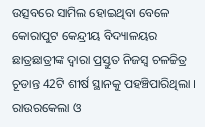ଉତ୍ସବରେ ସାମିଲ ହୋଇଥିବା ବେଳେ କୋରାପୁଟ କେନ୍ଦ୍ରୀୟ ବିଦ୍ୟାଳୟର ଛାତ୍ରଛାତ୍ରୀଙ୍କ ଦ୍ଵାରା ପ୍ରସ୍ତୁତ ନିଜସ୍ଵ ଚଳଚ୍ଚିତ୍ର ଚୂଡାନ୍ତ 42ଟି ଶୀର୍ଷ ସ୍ଥାନକୁ ପହଞ୍ଚିପାରିଥିଲା । ରାଉରକେଲା ଓ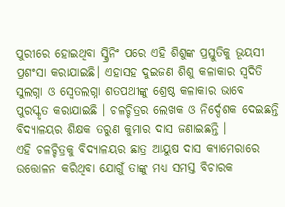ପୁରୀରେ ହୋଇଥିବା ସ୍କ୍ରିନିଂ ପରେ ଏହି ଶିଶୁଙ୍କ ପ୍ରସ୍ତୁତିକୁ ଭୂୟସୀ ପ୍ରଶଂସା କରାଯାଇଛି। ଏହାସହ ଦୁଇଜଣ ଶିଶୁ କଳାକାର ସ୍ଵଦିତି ସୁଲଗ୍ନା ଓ ସ୍ୱେତଲଗ୍ନା ଶତପଥୀଙ୍କୁ ଶ୍ରେଷ୍ଠ କଳାକାର ଭାବେ ପୁରସ୍କୃତ କରାଯାଇଛି । ଚଳଚ୍ଚିତ୍ରର ଲେଖକ ଓ ନିର୍ଦ୍ଦେଶକ ଦେଇଛନ୍ତି ବିଦ୍ୟାଳୟର ଶିକ୍ଷକ ତରୁଣ କୁମାର ଦାସ ଜଣାଇଛନ୍ତି ।
ଏହି ଚଳଚ୍ଚିତ୍ରକୁ ବିଦ୍ୟାଳୟର ଛାତ୍ର ଆୟୁଷ ଦାସ କ୍ୟାମେରାରେ ଉତ୍ତୋଳନ କରିଥିବା ଯୋଗୁଁ ତାଙ୍କୁ ମଧ୍ୟ ସମସ୍ତ ବିଚାରକ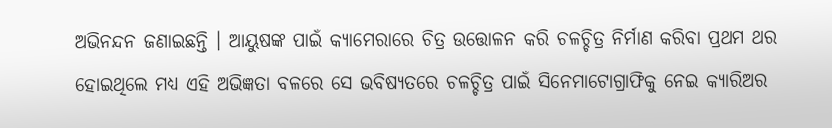ଅଭିନନ୍ଦନ ଜଣାଇଛନ୍ତି । ଆୟୁଷଙ୍କ ପାଇଁ କ୍ୟାମେରାରେ ଚିତ୍ର ଉତ୍ତୋଳନ କରି ଚଳଚ୍ଚିତ୍ର ନିର୍ମାଣ କରିବା ପ୍ରଥମ ଥର ହୋଇଥିଲେ ମଧ୍ୟ ଏହି ଅଭିଜ୍ଞତା ବଳରେ ସେ ଭବିଷ୍ୟତରେ ଚଳଚ୍ଚିତ୍ର ପାଇଁ ସିନେମାଟୋଗ୍ରାଫିକୁ ନେଇ କ୍ୟାରିଅର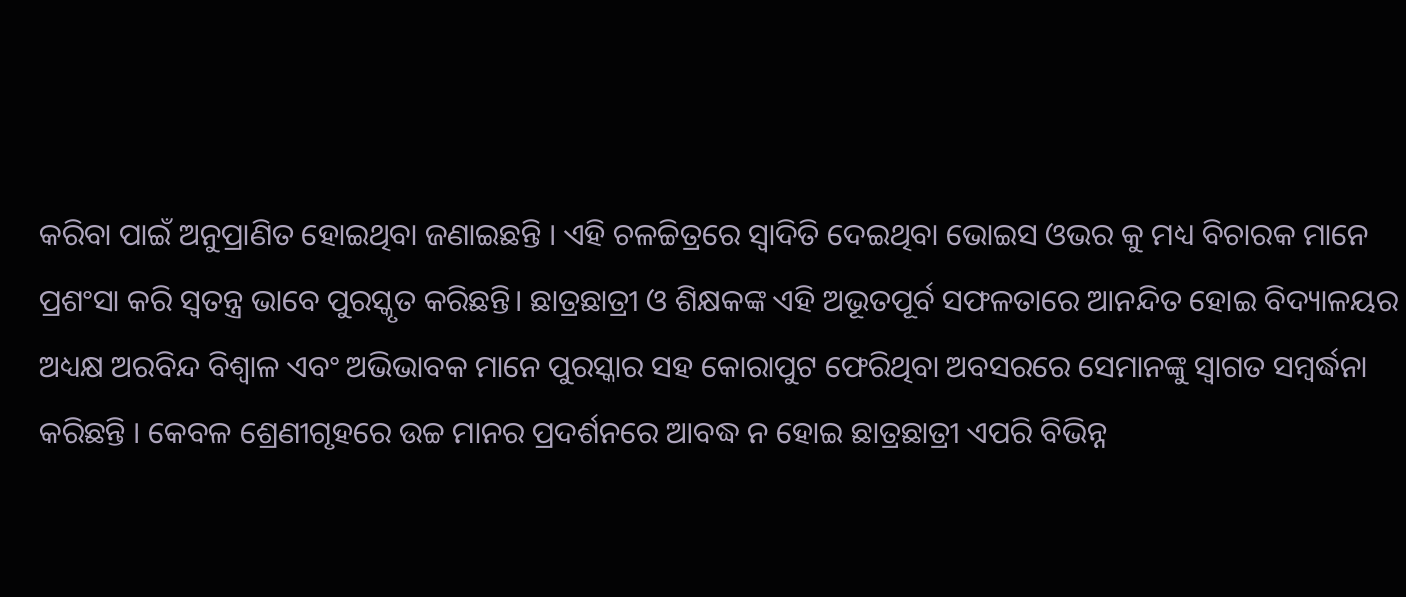କରିବା ପାଇଁ ଅନୁପ୍ରାଣିତ ହୋଇଥିବା ଜଣାଇଛନ୍ତି । ଏହି ଚଳଚ୍ଚିତ୍ରରେ ସ୍ୱାଦିତି ଦେଇଥିବା ଭୋଇସ ଓଭର କୁ ମଧ୍ୟ ବିଚାରକ ମାନେ ପ୍ରଶଂସା କରି ସ୍ବତନ୍ତ୍ର ଭାବେ ପୁରସ୍କୃତ କରିଛନ୍ତି। ଛାତ୍ରଛାତ୍ରୀ ଓ ଶିକ୍ଷକଙ୍କ ଏହି ଅଭୂତପୂର୍ବ ସଫଳତାରେ ଆନନ୍ଦିତ ହୋଇ ବିଦ୍ୟାଳୟର ଅଧ୍ୟକ୍ଷ ଅରବିନ୍ଦ ବିଶ୍ଵାଳ ଏବଂ ଅଭିଭାବକ ମାନେ ପୁରସ୍କାର ସହ କୋରାପୁଟ ଫେରିଥିବା ଅବସରରେ ସେମାନଙ୍କୁ ସ୍ଵାଗତ ସମ୍ବର୍ଦ୍ଧନା କରିଛନ୍ତି । କେବଳ ଶ୍ରେଣୀଗୃହରେ ଉଚ୍ଚ ମାନର ପ୍ରଦର୍ଶନରେ ଆବଦ୍ଧ ନ ହୋଇ ଛାତ୍ରଛାତ୍ରୀ ଏପରି ବିଭିନ୍ନ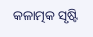କଳାତ୍ମକ ସୃଷ୍ଟି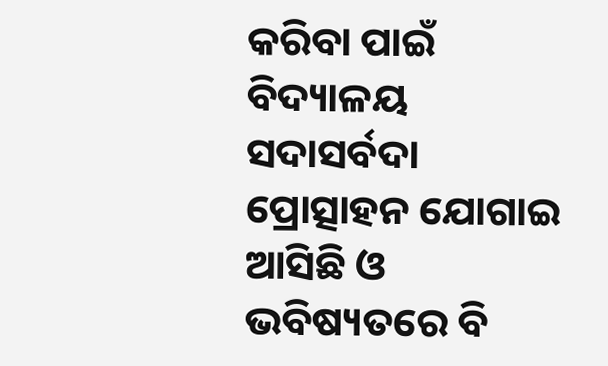କରିବା ପାଇଁ ବିଦ୍ୟାଳୟ ସଦାସର୍ବଦା ପ୍ରୋତ୍ସାହନ ଯୋଗାଇ ଆସିଛି ଓ ଭବିଷ୍ୟତରେ ବି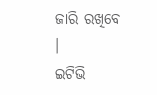ଜାରି ରଖିବେ ।
ଇଟିଭି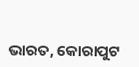ଭାରତ, କୋରାପୁଟ